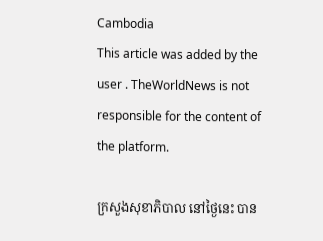Cambodia
This article was added by the user . TheWorldNews is not responsible for the content of the platform.

ក្រសួងសុខាភិបាល នៅថ្ងៃនេះ បាន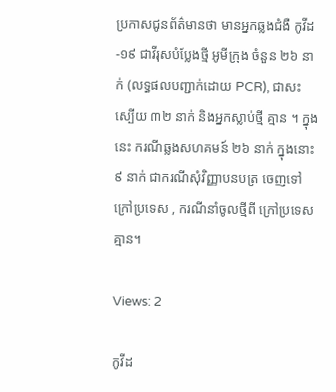ប្រកាសជូនព័ត៌មានថា មានអ្នកឆ្លងជំងឺ កូវីដ-១៩ ជាវីរុសបំប្លែងថ្មី អូមីក្រុង ចំនួន ២៦ នាក់ (លទ្ធផលបញ្ជាក់ដោយ PCR), ជាសះស្បើយ ៣២ នាក់ និងអ្នកស្លាប់ថ្មី គ្មាន ។ ក្នុងនេះ ករណីឆ្លងសហគមន៍ ២៦ នាក់ ក្នុងនោះ ៩ នាក់ ជាករណីសុំវិញ្ញាបនបត្រ ចេញទៅក្រៅប្រទេស , ករណីនាំចូលថ្មីពី ក្រៅប្រទេស គ្មាន។

Views: 2

កូវីដ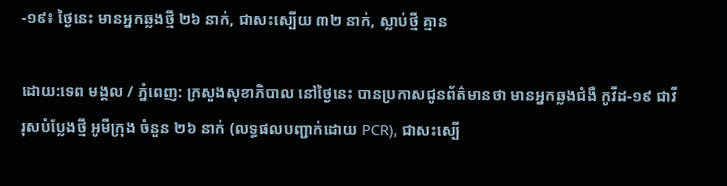-១៩៖ ថ្ងៃនេះ មានអ្នកឆ្លងថ្មី ២៦ នាក់, ជាសះស្បើយ ៣២ នាក់, ស្លាប់ថ្មី គ្មាន

ដោយ:ទេព មង្គល / ភ្នំពេញ: ក្រសួងសុខាភិបាល នៅថ្ងៃនេះ បានប្រកាសជូនព័ត៌មានថា មានអ្នកឆ្លងជំងឺ កូវីដ-១៩ ជាវីរុសបំប្លែងថ្មី អូមីក្រុង ចំនួន ២៦ នាក់ (លទ្ធផលបញ្ជាក់ដោយ PCR), ជាសះស្បើ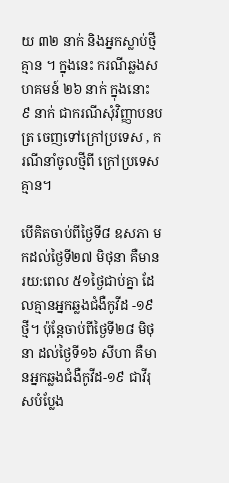យ ៣២ នាក់ និងអ្នកស្លាប់ថ្មី គ្មាន ។ ក្នុងនេះ ករណីឆ្លងសហគមន៍ ២៦ នាក់ ក្នុងនោះ ៩ នាក់ ជាករណីសុំវិញ្ញាបនបត្រ ចេញទៅក្រៅប្រទេស , ករណីនាំចូលថ្មីពី ក្រៅប្រទេស គ្មាន។

បើគិតចាប់ពីថ្ងៃទី៨ ឧសភា មកដល់ថ្ងៃទី២៧ មិថុនា គឺមានរយ:ពេល ៥១ថ្ងៃជាប់គ្នា ដែលគ្មានអ្នកឆ្លងជំងឺកូវីដ -១៩ ថ្មី។ ប៉ុន្តែចាប់ពីថ្ងៃទី២៨ មិថុនា ដល់ថ្ងៃទី១៦ សីហា គឺមានអ្នកឆ្លងជំងឺកូវីដ-១៩ ជាវីរុសបំប្លែង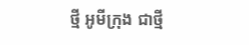ថ្មី អូមីក្រុង ជាថ្មី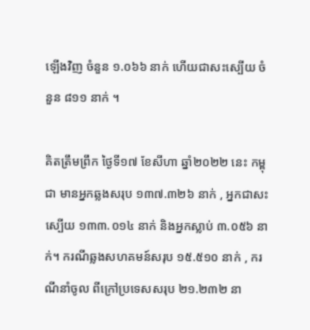ឡើងវិញ ចំនួន ១.០៦៦ នាក់ ហើយជាសះស្បើយ ចំនួន ៨១១ នាក់ ។

គិតត្រឹមព្រឹក ថ្ងៃទី១៧ ខែសីហា ឆ្នាំ២០២២ នេះ កម្ពុជា មានអ្នកឆ្លងសរុប ១៣៧.៣២៦ នាក់ , អ្នកជាសះស្បើយ ១៣៣.០១៤ នាក់ និងអ្នកស្លាប់ ៣.០៥៦ នាក់។ ករណីឆ្លងសហគមន៍សរុប ១៥.៥១០ នាក់ , ករណីនាំចូល ពីក្រៅប្រទេសសរុប ២១.២៣២ នា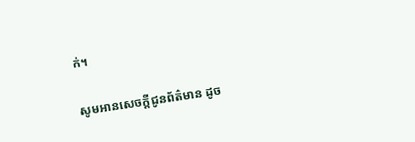ក់។

សូមអានសេចក្ដីជូនព័ត៌មាន ដូច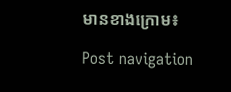មានខាងក្រោម៖

Post navigation